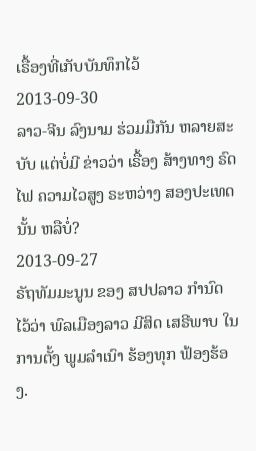ເຣື້ອງທີ່ເກັບບັນທຶກໄວ້
2013-09-30
ລາວ-ຈີນ ລົງນາມ ຮ່ວມມືກັນ ຫລາຍສະບັບ ແຕ່ບໍ່ມີ ຂ່າວວ່າ ເຣື້ອງ ສ້າງທາງ ຣົດໄຟ ຄວາມໄວສູງ ຣະຫວ່າງ ສອງປະເທດ ນັ້ນ ຫລືບໍ່?
2013-09-27
ຣັຖທັມມະນູນ ຂອງ ສປປລາວ ກຳນົດ ໄວ້ວ່າ ພົລເມືອງລາວ ມີສິດ ເສຣີພາບ ໃນການຕັ້ງ ພູມລຳເນົາ ຮ້ອງທຸກ ຟ້ອງຮ້ອງ.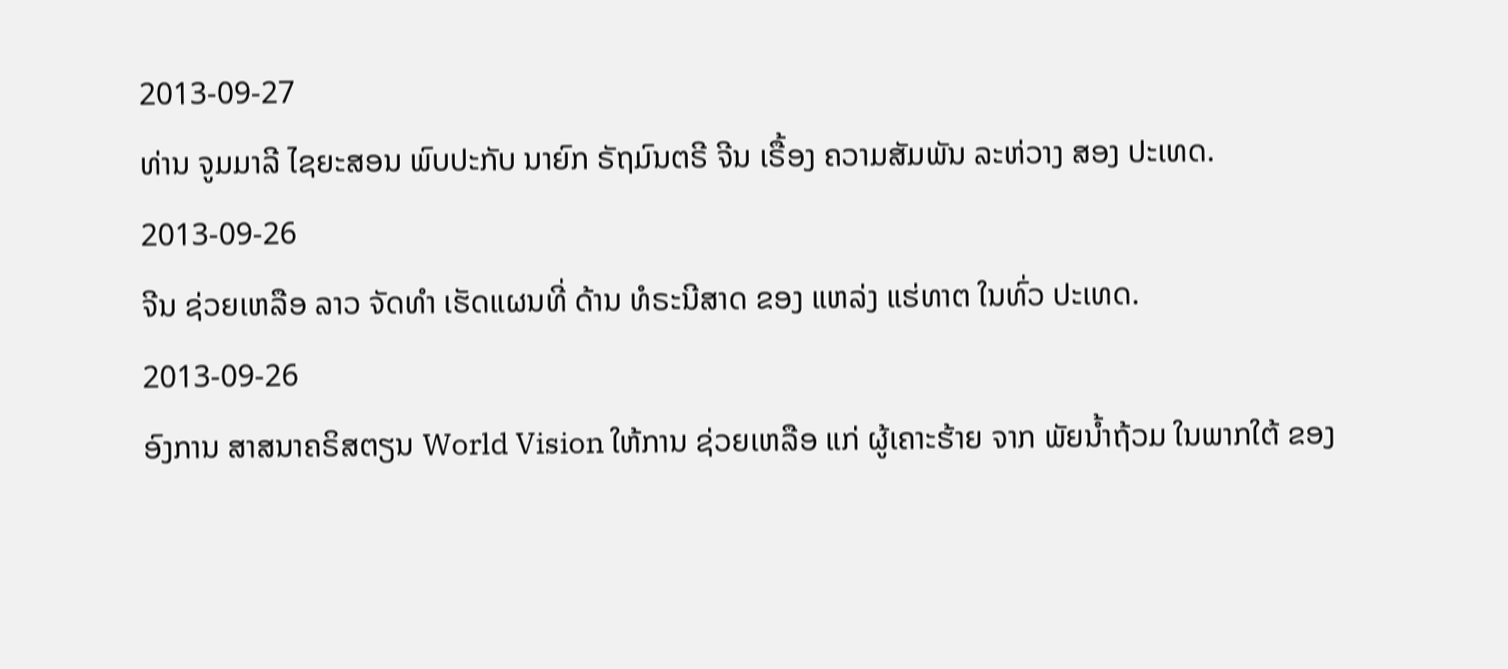2013-09-27
ທ່ານ ຈູມມາລີ ໄຊຍະສອນ ພົບປະກັບ ນາຍົກ ຣັຖມົນຕຣີ ຈີນ ເຣື້ອງ ຄວາມສັມພັນ ລະຫ່ວາງ ສອງ ປະເທດ.
2013-09-26
ຈີນ ຊ່ວຍເຫລືອ ລາວ ຈັດທໍາ ເຮັດແຜນທີ່ ດ້ານ ທໍຣະນີສາດ ຂອງ ແຫລ່ງ ແຮ່ທາຕ ໃນທົ່ວ ປະເທດ.
2013-09-26
ອົງການ ສາສນາຄຣິສຕຽນ World Vision ໃຫ້ການ ຊ່ວຍເຫລືອ ແກ່ ຜູ້ເຄາະຮ້າຍ ຈາກ ພັຍນໍ້າຖ້ວມ ໃນພາກໃຕ້ ຂອງ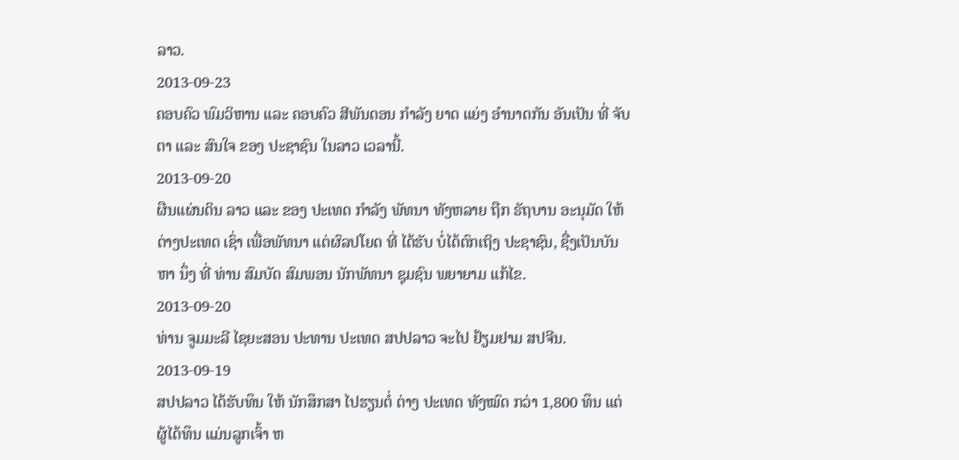ລາວ.
2013-09-23
ຄອບຄົວ ພົມວິຫານ ແລະ ຄອບຄົວ ສີພັນດອນ ກໍາລັງ ຍາດ ແຍ່ງ ອໍານາດກັນ ອັນເປັນ ທີ່ ຈັບຕາ ແລະ ສົນໃຈ ຂອງ ປະຊາຊົນ ໃນລາວ ເວລານີ້.
2013-09-20
ຜືນແຜ່ນດິນ ລາວ ແລະ ຂອງ ປະເທດ ກໍາລັງ ພັທນາ ທັງຫລາຍ ຖືກ ຣັຖບານ ອະນຸມັດ ໃຫ້ ຕ່າງປະເທດ ເຊົ່າ ເພື່ອພັທນາ ແຕ່ຜົລປໂຍດ ທີ່ ໄດ້ຮັບ ບໍ່ໄດ້ຕົກເຖິງ ປະຊາຊົນ, ຊື່ງເປັນບັນຫາ ນຶ່ງ ທີ່ ທ່ານ ສົມບັດ ສົມພອນ ນັກພັທນາ ຊຸມຊົນ ພຍາຍາມ ແກ້ໄຂ.
2013-09-20
ທ່ານ ຈູມມະລີ ໄຊຍະສອນ ປະທານ ປະເທດ ສປປລາວ ຈະໄປ ຢ້ຽມຢາມ ສປຈີນ.
2013-09-19
ສປປລາວ ໄດ້ຮັບທຶນ ໃຫ້ ນັກສຶກສາ ໄປຮຽນຕໍ່ ຕ່າງ ປະເທດ ທັງໝົດ ກວ່າ 1,800 ທຶນ ແຕ່ ຜູ້ໄດ້ທຶນ ແມ່ນລູກເຈົ້າ ຫ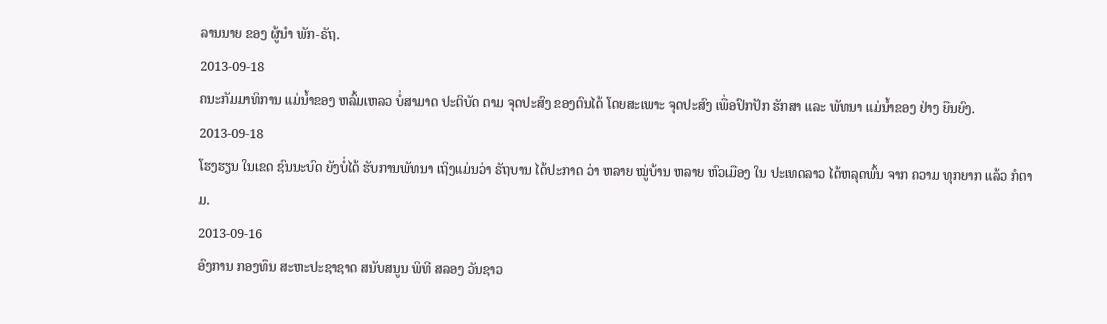ລານນາຍ ຂອງ ຜູ້ນໍາ ພັກ-ຣັຖ.
2013-09-18
ຄນະກັມມາທິການ ແມ່ນ້ຳຂອງ ຫລົ້ມເຫລວ ບໍ່ສາມາດ ປະຕິບັດ ຕາມ ຈຸດປະສົງ ຂອງຕົນໄດ້ ໂດຍສະເພາະ ຈຸດປະສົງ ເພື່ອປົກປັກ ຮັກສາ ແລະ ພັທນາ ແມ່ນໍ້າຂອງ ຢ່າງ ຍືນຍົງ.
2013-09-18
ໂຮງຮຽນ ໃນເຂດ ຊົນນະບົດ ຍັງບໍ່ໄດ້ ຮັບການພັທນາ ເຖິງແມ່ນວ່າ ຣັຖບານ ໄດ້ປະກາດ ວ່າ ຫລາຍ ໝູ່ບ້ານ ຫລາຍ ຫົວເມືອງ ໃນ ປະເທດລາວ ໄດ້ຫລຸດພົ້ນ ຈາກ ຄວາມ ທຸກຍາກ ແລ້ວ ກໍຕາມ.
2013-09-16
ອົງການ ກອງທຶນ ສະຫະປະຊາຊາດ ສນັບສນູນ ພິທີ ສລອງ ວັນຊາວ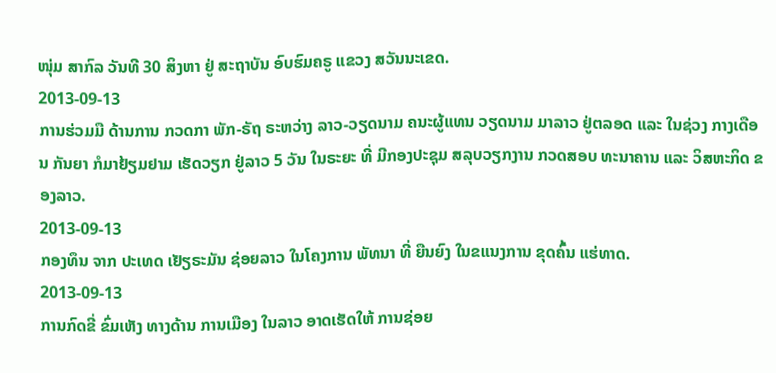ໜຸ່ມ ສາກົລ ວັນທີ 30 ສິງຫາ ຢູ່ ສະຖາບັນ ອົບຮົມຄຣູ ແຂວງ ສວັນນະເຂດ.
2013-09-13
ການຮ່ວມມື ດ້ານການ ກວດກາ ພັກ-ຣັຖ ຣະຫວ່າງ ລາວ-ວຽດນາມ ຄນະຜູ້ແທນ ວຽດນາມ ມາລາວ ຢູ່ຕລອດ ແລະ ໃນຊ່ວງ ກາງເດືອນ ກັນຍາ ກໍມາຢ້ຽມຢາມ ເຮັດວຽກ ຢູ່ລາວ 5 ວັນ ໃນຣະຍະ ທີ່ ມີກອງປະຊຸມ ສລຸບວຽກງານ ກວດສອບ ທະນາຄານ ແລະ ວິສຫະກິດ ຂອງລາວ.
2013-09-13
ກອງທຶນ ຈາກ ປະເທດ ເຢັຽຣະມັນ ຊ່ອຍລາວ ໃນໂຄງການ ພັທນາ ທີ່ ຍືນຍົງ ໃນຂແນງການ ຂຸດຄົ້ນ ແຮ່ທາດ.
2013-09-13
ການກົດຂີ່ ຂົ່ມເຫັງ ທາງດ້ານ ການເມືອງ ໃນລາວ ອາດເຮັດໃຫ້ ການຊ່ອຍ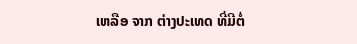ເຫລືອ ຈາກ ຕ່າງປະເທດ ທີ່ມີຕໍ່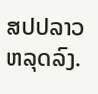ສປປລາວ ຫລຸດລົງ.